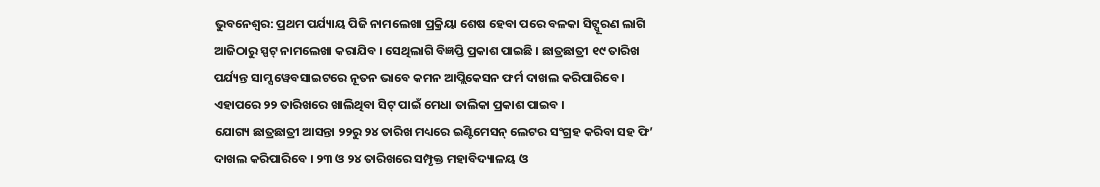ଭୁବନେଶ୍ୱର: ପ୍ରଥମ ପର୍ଯ୍ୟାୟ ପିଜି ନାମଲେଖା ପ୍ରକ୍ରିୟା ଶେଷ ହେବା ପରେ ବଳକା ସିଟ୍ପୂରଣ ଲାଗି ଆଜିଠାରୁ ସ୍ପଟ୍ ନାମଲେଖା କରାଯିବ । ସେଥିଲାଗି ବିଜ୍ଞପ୍ତି ପ୍ରକାଶ ପାଇଛି । ଛାତ୍ରଛାତ୍ରୀ ୧୯ ତାରିଖ ପର୍ଯ୍ୟନ୍ତ ସାମ୍ସ ୱେବସାଇଟରେ ନୂତନ ଭାବେ କମନ ଆପ୍ଲିକେସନ ଫର୍ମ ଦାଖଲ କରିପାରିବେ । ଏହାପରେ ୨୨ ତାରିଖରେ ଖାଲିଥିବା ସିଟ୍ ପାଇଁ ମେଧା ତାଲିକା ପ୍ରକାଶ ପାଇବ ।
ଯୋଗ୍ୟ ଛାତ୍ରଛାତ୍ରୀ ଆସନ୍ତା ୨୨ରୁ ୨୪ ତାରିଖ ମଧ୍ୟରେ ଇଣ୍ଟିମେସନ୍ ଲେଟର ସଂଗ୍ରହ କରିବା ସହ ଫି’ ଦାଖଲ କରିପାରିବେ । ୨୩ ଓ ୨୪ ତାରିଖରେ ସମ୍ପୃକ୍ତ ମହାବିଦ୍ୟାଳୟ ଓ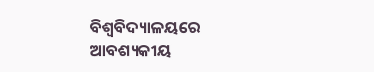ବିଶ୍ୱବିଦ୍ୟାଳୟରେ ଆବଶ୍ୟକୀୟ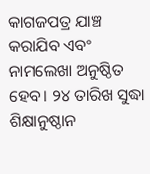କାଗଜପତ୍ର ଯାଞ୍ଚ କରାଯିବ ଏବଂ ନାମଲେଖା ଅନୁଷ୍ଠିତ ହେବ। ୨୪ ତାରିଖ ସୁଦ୍ଧା ଶିକ୍ଷାନୁଷ୍ଠାନ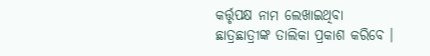କର୍ତ୍ତୃପକ୍ଷ ନାମ ଲେଖାଇଥିବା ଛାତ୍ରଛାତ୍ରୀଙ୍କ ତାଲିକା ପ୍ରକାଶ କରିବେ ।